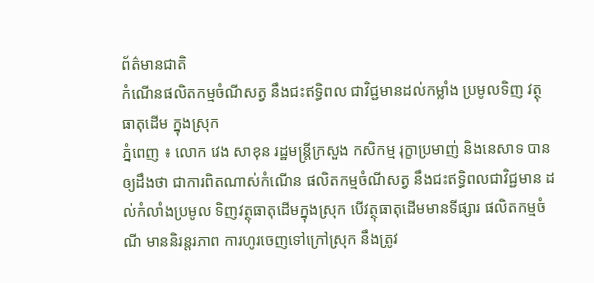ព័ត៌មានជាតិ
កំណើនផលិតកម្មចំណីសត្វ នឹងជះឥទ្ធិពល ជាវិជ្ជមានដល់កម្លាំង ប្រមូលទិញ វត្ថុធាតុដើម ក្នុងស្រុក
ភ្នំពេញ ៖ លោក វេង សាខុន រដ្ឋមន្ដ្រីក្រសួង កសិកម្ម រុក្ខាប្រមាញ់ និងនេសាទ បានឲ្យដឹងថា ជាការពិតណាស់កំណើន ផលិតកម្មចំណីសត្វ នឹងជះឥទ្ធិពលជាវិជ្ជមាន ដល់កំលាំងប្រមូល ទិញវត្ថុធាតុដើមក្នុងស្រុក បើវត្ថុធាតុដើមមានទីផ្សារ ផលិតកម្មចំណី មាននិរន្តរភាព ការហូរចេញទៅក្រៅស្រុក នឹងត្រូវ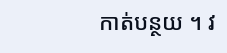កាត់បន្ថយ ។ វ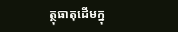ត្ថុធាតុដើមក្នុ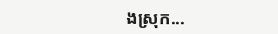ងស្រុក...